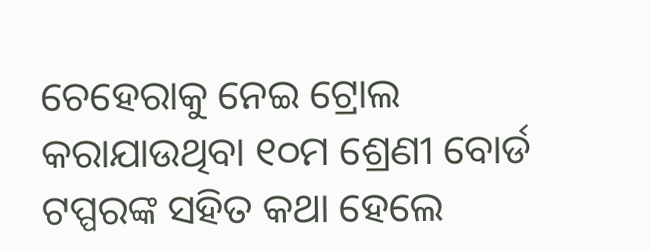ଚେହେରାକୁ ନେଇ ଟ୍ରୋଲ କରାଯାଉଥିବା ୧୦ମ ଶ୍ରେଣୀ ବୋର୍ଡ ଟପ୍ପରଙ୍କ ସହିତ କଥା ହେଲେ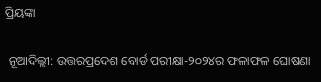ପ୍ରିୟଙ୍କା

 ନୂଆଦିଲ୍ଲୀ: ଉତ୍ତରପ୍ରଦେଶ ବୋର୍ଡ ପରୀକ୍ଷା-୨୦୨୪ର ଫଳାଫଳ ଘୋଷଣା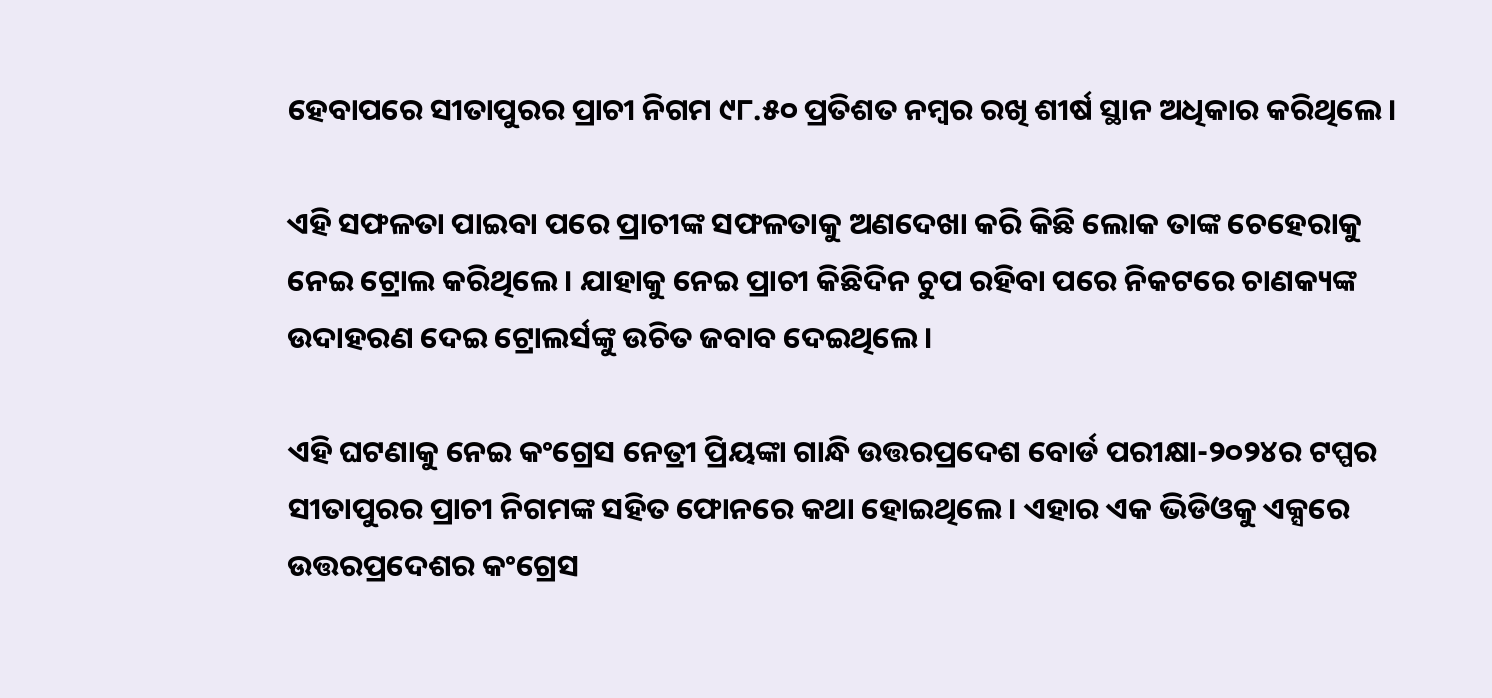ହେବାପରେ ସୀତାପୁରର ପ୍ରାଚୀ ନିଗମ ୯୮.୫୦ ପ୍ରତିଶତ ନମ୍ବର ରଖି ଶୀର୍ଷ ସ୍ଥାନ ଅଧିକାର କରିଥିଲେ।

ଏହି ସଫଳତା ପାଇବା ପରେ ପ୍ରାଚୀଙ୍କ ସଫଳତାକୁ ଅଣଦେଖା କରି କିଛି ଲୋକ ତାଙ୍କ ଚେହେରାକୁ ନେଇ ଟ୍ରୋଲ କରିଥିଲେ। ଯାହାକୁ ନେଇ ପ୍ରାଚୀ କିଛିଦିନ ଚୁପ ରହିବା ପରେ ନିକଟରେ ଚାଣକ୍ୟଙ୍କ ଉଦାହରଣ ଦେଇ ଟ୍ରୋଲର୍ସଙ୍କୁ ଉଚିତ ଜବାବ ଦେଇଥି‌ଲେ।

ଏହି ଘଟଣାକୁ ନେଇ କଂଗ୍ରେସ ନେତ୍ରୀ ପ୍ରିୟଙ୍କା ଗାନ୍ଧି ଉତ୍ତରପ୍ରଦେଶ ବୋର୍ଡ ପରୀକ୍ଷା-୨୦୨୪ର ଟପ୍ପର ସୀତାପୁରର ପ୍ରାଚୀ ନିଗମଙ୍କ ସହିତ ଫୋନରେ କଥା ହୋଇଥିଲେ। ଏହାର ଏକ ଭିଡିଓକୁ ଏକ୍ସରେ ଉତ୍ତରପ୍ରଦେଶର କଂଗ୍ରେସ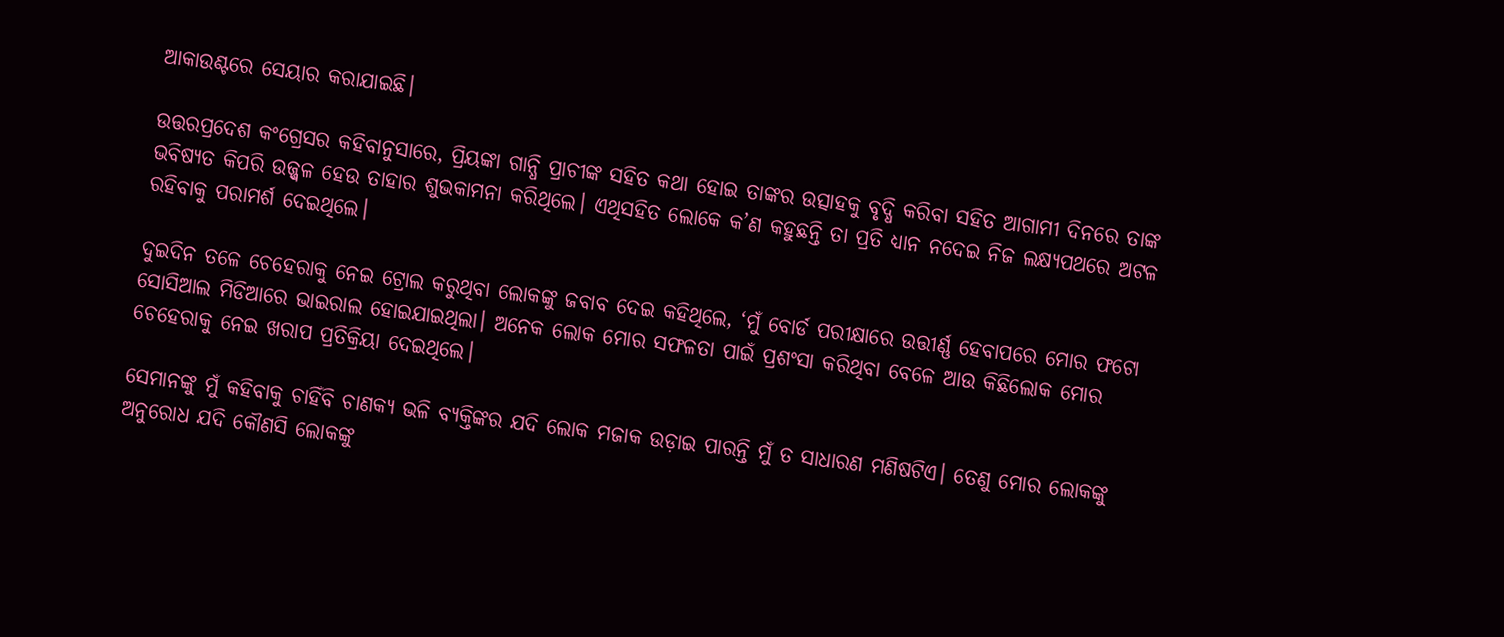ଆକାଉଣ୍ଟରେ ସେୟାର କରାଯାଇଛି।

ଉତ୍ତରପ୍ରଦେଶ କଂଗ୍ରେସର କହିବାନୁସାରେ, ପ୍ରିୟଙ୍କା ଗାନ୍ଧି ପ୍ରାଚୀଙ୍କ ସହିତ କଥା ହୋଇ ତାଙ୍କର ଉତ୍ସାହକୁ ବୃଦ୍ଧି କରିବା ସହିତ ଆଗାମୀ ଦିନରେ ତାଙ୍କ ଭବିଷ୍ୟତ କିପରି ଉଜ୍ଜ୍ବଳ ହେଉ ତାହାର ଶୁଭକାମନ‌ା କରିଥିଲେ। ଏଥିସହିତ ଲୋକେ କ’ଣ କହୁଛନ୍ତି ତା ପ୍ରତି ଧ୍ୟାନ ନଦେଇ ନିଜ ଲକ୍ଷ୍ୟପଥରେ ଅଟଳ ରହିବାକୁ ପରାମର୍ଶ ଦେଇଥିଲେ।

ଦୁଇଦିନ ତଳେ ଚେହେରାକୁ ନେଇ ଟ୍ରୋଲ କରୁଥିବା ଲୋକଙ୍କୁ ଜବାବ ଦେଇ କହିଥିଲେ, ‘ମୁଁ ବୋର୍ଡ ପରୀକ୍ଷାରେ ଉତ୍ତୀର୍ଣ୍ଣ ହେବାପରେ ମୋର ଫଟୋ ସୋସିଆଲ ମିଡିଆରେ ଭାଇରାଲ ହୋଇଯାଇଥିଲା। ଅନେକ ଲୋକ ମୋର ସଫଳତା ପାଇଁ ପ୍ରଶଂସା କରିଥିବା ବେଳେ ଆଉ କିଛିଲୋକ ମୋର ଚେହେରାକୁ ନେଇ ଖରାପ ପ୍ରତିକ୍ରିୟା ଦେଇଥିଲେ।

ସେମାନଙ୍କୁ ମୁଁ କହିବାକୁ ଚାହିଁବି ଚାଣକ୍ୟ ଭଳି ବ୍ୟକ୍ତିଙ୍କର ଯଦି ଲୋକ ମଜାକ ଉଡ଼ାଇ ପାରନ୍ତି ମୁଁ ତ ସାଧାରଣ ମଣିଷଟିଏ। ତେଣୁ ମୋର ଲୋକଙ୍କୁ ଅନୁରୋଧ ଯଦି କୌଣସି ଲୋକଙ୍କୁ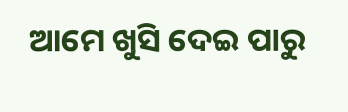ଆମେ ଖୁସି ଦେଇ ପାରୁ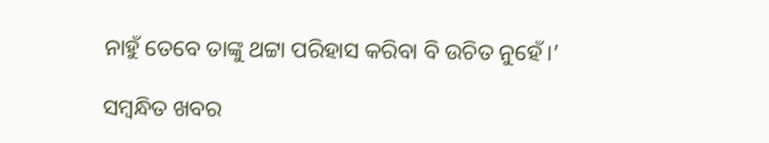ନାହୁଁ ତେବେ ତାଙ୍କୁ ଥଟ୍ଟା ପରିହାସ କରିବା ବି ଉଚିତ ନୁହେଁ।’

ସମ୍ବନ୍ଧିତ ଖବର